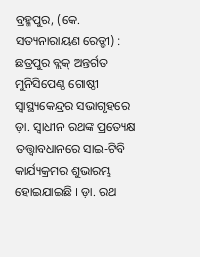ବ୍ରହ୍ମପୁର, (କେ. ସତ୍ୟନାରାୟଣ ରେଡ୍ଡୀ) : ଛତ୍ରପୁର ବ୍ଲକ୍ ଅନ୍ତର୍ଗତ ମୁନିସିପେଣ୍ଠ ଗୋଷ୍ଠୀ ସ୍ୱାସ୍ଥ୍ୟକେନ୍ଦ୍ରର ସଭାଗୃହରେ ଡ଼ା. ସ୍ଵାଧୀନ ରଥଙ୍କ ପ୍ରତ୍ୟେକ୍ଷ ତତ୍ତ୍ଵାବଧାନରେ ସାଇ-ଟିବି କାର୍ଯ୍ୟକ୍ରମର ଶୁଭାରମ୍ଭ ହୋଇଯାଇଛି । ଡ଼ା. ରଥ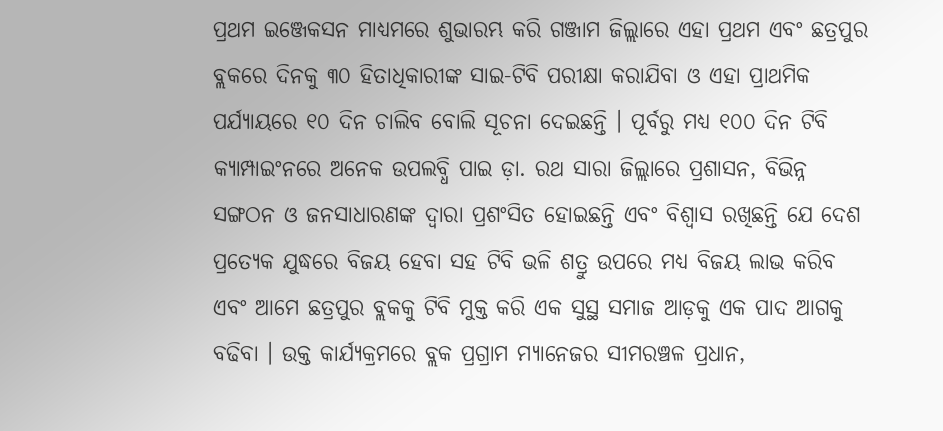ପ୍ରଥମ ଇଞ୍ଜେକସନ ମାଧ୍ୟମରେ ଶୁଭାରମ୍ଭ କରି ଗଞ୍ଜାମ ଜିଲ୍ଲାରେ ଏହା ପ୍ରଥମ ଏବଂ ଛତ୍ରପୁର ବ୍ଲକରେ ଦିନକୁ ୩୦ ହିତାଧିକାରୀଙ୍କ ସାଇ-ଟିବି ପରୀକ୍ଷା କରାଯିବା ଓ ଏହା ପ୍ରାଥମିକ ପର୍ଯ୍ୟାୟରେ ୧୦ ଦିନ ଚାଲିବ ବୋଲି ସୂଚନା ଦେଇଛନ୍ତି । ପୂର୍ବରୁ ମଧ୍ୟ ୧୦୦ ଦିନ ଟିବି କ୍ୟାମ୍ପାଇଂନରେ ଅନେକ ଉପଲବ୍ଧି ପାଇ ଡ଼ା. ରଥ ସାରା ଜିଲ୍ଲାରେ ପ୍ରଶାସନ, ବିଭିନ୍ନ ସଙ୍ଗଠନ ଓ ଜନସାଧାରଣଙ୍କ ଦ୍ଵାରା ପ୍ରଶଂସିତ ହୋଇଛନ୍ତି ଏବଂ ବିଶ୍ୱାସ ରଖିଛନ୍ତି ଯେ ଦେଶ ପ୍ରତ୍ୟେକ ଯୁଦ୍ଧରେ ବିଜୟ ହେବା ସହ ଟିବି ଭଳି ଶତ୍ରୁ ଉପରେ ମଧ୍ୟ ବିଜୟ ଲାଭ କରିବ ଏବଂ ଆମେ ଛତ୍ରପୁର ବ୍ଲକକୁ ଟିବି ମୁକ୍ତ କରି ଏକ ସୁସ୍ଥ ସମାଜ ଆଡ଼କୁ ଏକ ପାଦ ଆଗକୁ ବଢିବା । ଉକ୍ତ କାର୍ଯ୍ୟକ୍ରମରେ ବ୍ଲକ ପ୍ରଗ୍ରାମ ମ୍ୟାନେଜର ସୀମରଞ୍ଚଳ ପ୍ରଧାନ,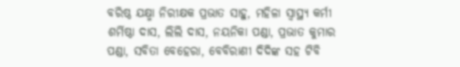ବରିଷ୍ଠ ଯକ୍ଷ୍ମା ନିରୀକ୍ଷକ ପ୍ରଭାତ ସାହୁ, ମହିଳା ସ୍ଵାସ୍ଥ୍ୟ କର୍ମୀ ଶର୍ମିଷ୍ଠା ଦାସ, ଲିଲି ଦାସ, ନୟନିକା ପଣ୍ଡା, ପ୍ରଭାତ କୁମାର ପଣ୍ଡା, ସବିତା ବେହେରା, ବେବିରାଣୀ ଦିଦିଙ୍କ ସହ ଟିବି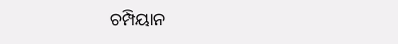ଚମ୍ପିୟାନ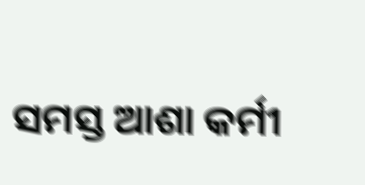ସମସ୍ତ ଆଶା କର୍ମୀ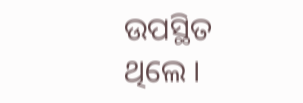ଉପସ୍ଥିତ ଥିଲେ ।